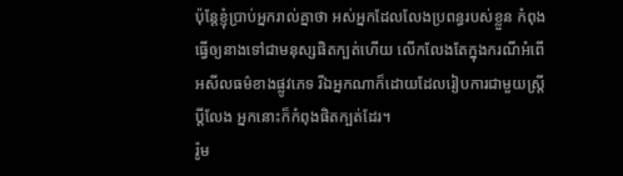ប៉ុន្តែខ្ញុំប្រាប់អ្នករាល់គ្នាថា អស់អ្នកដែលលែងប្រពន្ធរបស់ខ្លួន កំពុងធ្វើឲ្យនាងទៅជាមនុស្សផិតក្បត់ហើយ លើកលែងតែក្នុងករណីអំពើអសីលធម៌ខាងផ្លូវភេទ រីឯអ្នកណាក៏ដោយដែលរៀបការជាមួយស្ត្រីប្ដីលែង អ្នកនោះក៏កំពុងផិតក្បត់ដែរ។
រ៉ូម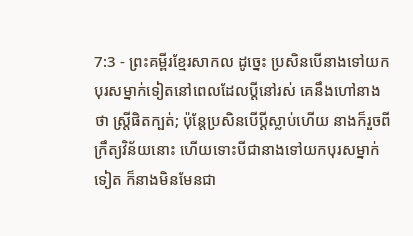7:3 - ព្រះគម្ពីរខ្មែរសាកល ដូច្នេះ ប្រសិនបើនាងទៅយកបុរសម្នាក់ទៀតនៅពេលដែលប្ដីនៅរស់ គេនឹងហៅនាងថា ស្ត្រីផិតក្បត់; ប៉ុន្តែប្រសិនបើប្ដីស្លាប់ហើយ នាងក៏រួចពីក្រឹត្យវិន័យនោះ ហើយទោះបីជានាងទៅយកបុរសម្នាក់ទៀត ក៏នាងមិនមែនជា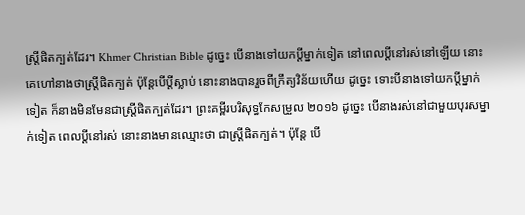ស្ត្រីផិតក្បត់ដែរ។ Khmer Christian Bible ដូច្នេះ បើនាងទៅយកប្ដីម្នាក់ទៀត នៅពេលប្ដីនៅរស់នៅឡើយ នោះគេហៅនាងថាស្ដ្រីផិតក្បត់ ប៉ុន្ដែបើប្ដីស្លាប់ នោះនាងបានរួចពីក្រឹត្យវិន័យហើយ ដូច្នេះ ទោះបីនាងទៅយកប្ដីម្នាក់ទៀត ក៏នាងមិនមែនជាស្ដ្រីផិតក្បត់ដែរ។ ព្រះគម្ពីរបរិសុទ្ធកែសម្រួល ២០១៦ ដូច្នេះ បើនាងរស់នៅជាមួយបុរសម្នាក់ទៀត ពេលប្តីនៅរស់ នោះនាងមានឈ្មោះថា ជាស្រី្ដផិតក្បត់។ ប៉ុន្តែ បើ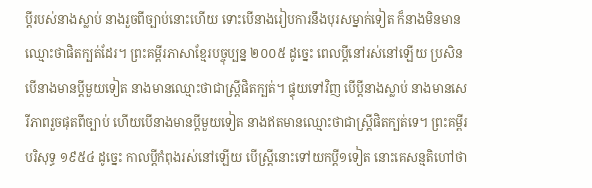ប្តីរបស់នាងស្លាប់ នាងរួចពីច្បាប់នោះហើយ ទោះបើនាងរៀបការនឹងបុរសម្នាក់ទៀត ក៏នាងមិនមានឈ្មោះថាផិតក្បត់ដែរ។ ព្រះគម្ពីរភាសាខ្មែរបច្ចុប្បន្ន ២០០៥ ដូច្នេះ ពេលប្ដីនៅរស់នៅឡើយ ប្រសិនបើនាងមានប្ដីមួយទៀត នាងមានឈ្មោះថាជាស្ត្រីផិតក្បត់។ ផ្ទុយទៅវិញ បើប្ដីនាងស្លាប់ នាងមានសេរីភាពរួចផុតពីច្បាប់ ហើយបើនាងមានប្ដីមួយទៀត នាងឥតមានឈ្មោះថាជាស្ត្រីផិតក្បត់ទេ។ ព្រះគម្ពីរបរិសុទ្ធ ១៩៥៤ ដូច្នេះ កាលប្ដីកំពុងរស់នៅឡើយ បើស្ត្រីនោះទៅយកប្ដី១ទៀត នោះគេសន្មតិហៅថា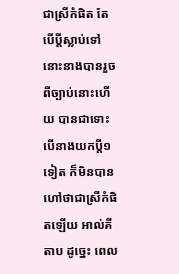ជាស្រីកំផិត តែបើប្ដីស្លាប់ទៅ នោះនាងបានរួចពីច្បាប់នោះហើយ បានជាទោះបើនាងយកប្ដី១ទៀត ក៏មិនបានហៅថាជាស្រីកំផិតឡើយ អាល់គីតាប ដូច្នេះ ពេល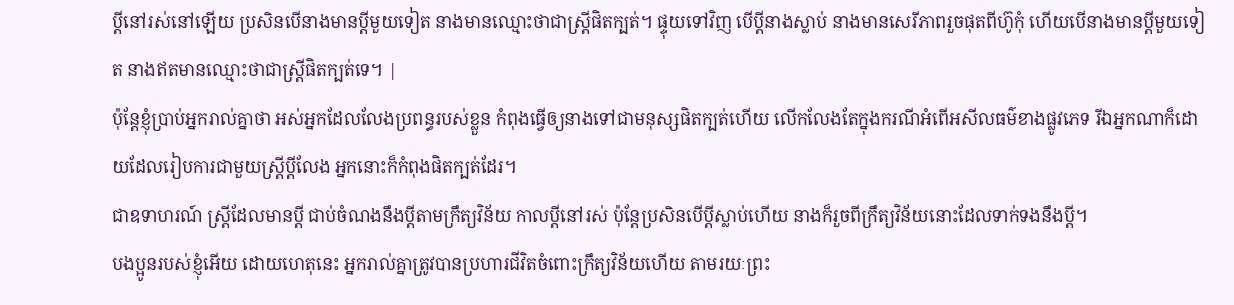ប្ដីនៅរស់នៅឡើយ ប្រសិនបើនាងមានប្ដីមួយទៀត នាងមានឈ្មោះថាជាស្ដ្រីផិតក្បត់។ ផ្ទុយទៅវិញ បើប្ដីនាងស្លាប់ នាងមានសេរីភាពរួចផុតពីហ៊ូកុំ ហើយបើនាងមានប្ដីមួយទៀត នាងឥតមានឈ្មោះថាជាស្ដ្រីផិតក្បត់ទេ។ |
ប៉ុន្តែខ្ញុំប្រាប់អ្នករាល់គ្នាថា អស់អ្នកដែលលែងប្រពន្ធរបស់ខ្លួន កំពុងធ្វើឲ្យនាងទៅជាមនុស្សផិតក្បត់ហើយ លើកលែងតែក្នុងករណីអំពើអសីលធម៌ខាងផ្លូវភេទ រីឯអ្នកណាក៏ដោយដែលរៀបការជាមួយស្ត្រីប្ដីលែង អ្នកនោះក៏កំពុងផិតក្បត់ដែរ។
ជាឧទាហរណ៍ ស្ត្រីដែលមានប្ដី ជាប់ចំណងនឹងប្ដីតាមក្រឹត្យវិន័យ កាលប្ដីនៅរស់ ប៉ុន្តែប្រសិនបើប្ដីស្លាប់ហើយ នាងក៏រួចពីក្រឹត្យវិន័យនោះដែលទាក់ទងនឹងប្ដី។
បងប្អូនរបស់ខ្ញុំអើយ ដោយហេតុនេះ អ្នករាល់គ្នាត្រូវបានប្រហារជីវិតចំពោះក្រឹត្យវិន័យហើយ តាមរយៈព្រះ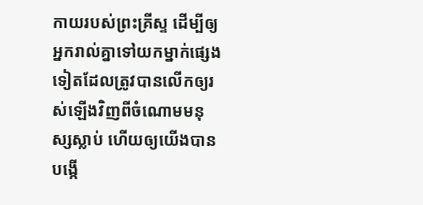កាយរបស់ព្រះគ្រីស្ទ ដើម្បីឲ្យអ្នករាល់គ្នាទៅយកម្នាក់ផ្សេងទៀតដែលត្រូវបានលើកឲ្យរស់ឡើងវិញពីចំណោមមនុស្សស្លាប់ ហើយឲ្យយើងបានបង្កើ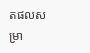តផលសម្រា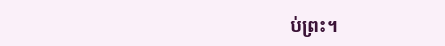ប់ព្រះ។